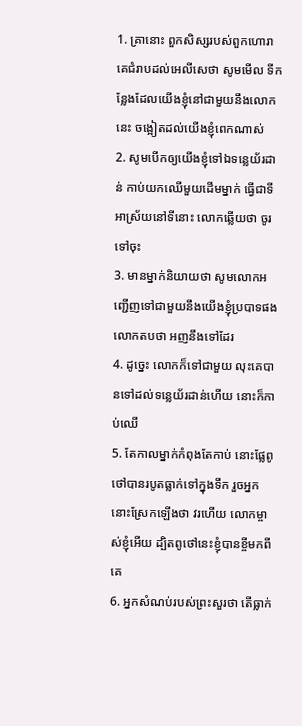1. គ្រានោះ ពួកសិស្សរបស់ពួកហោរា គេជំរាបដល់អេលីសេថា សូមមើល ទីកន្លែងដែលយើងខ្ញុំនៅជាមួយនឹងលោកនេះ ចង្អៀតដល់យើងខ្ញុំពេកណាស់
2. សូមបើកឲ្យយើងខ្ញុំទៅឯទន្លេយ័រដាន់ កាប់យកឈើមួយដើមម្នាក់ ធ្វើជាទីអាស្រ័យនៅទីនោះ លោកឆ្លើយថា ចូរទៅចុះ
3. មានម្នាក់និយាយថា សូមលោកអញ្ជើញទៅជាមួយនឹងយើងខ្ញុំប្របាទផង លោកតបថា អញនឹងទៅដែរ
4. ដូច្នេះ លោកក៏ទៅជាមួយ លុះគេបានទៅដល់ទន្លេយ័រដាន់ហើយ នោះក៏កាប់ឈើ
5. តែកាលម្នាក់កំពុងតែកាប់ នោះផ្លែពូថៅបានរបូតធ្លាក់ទៅក្នុងទឹក រួចអ្នកនោះស្រែកឡើងថា វរហើយ លោកម្ចាស់ខ្ញុំអើយ ដ្បិតពូថៅនេះខ្ញុំបានខ្ចីមកពីគេ
6. អ្នកសំណប់របស់ព្រះសួរថា តើធ្លាក់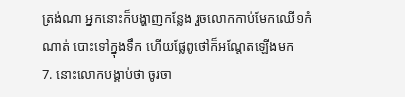ត្រង់ណា អ្នកនោះក៏បង្ហាញកន្លែង រួចលោកកាប់មែកឈើ១កំណាត់ បោះទៅក្នុងទឹក ហើយផ្លែពូថៅក៏អណ្តែតឡើងមក
7. នោះលោកបង្គាប់ថា ចូរចា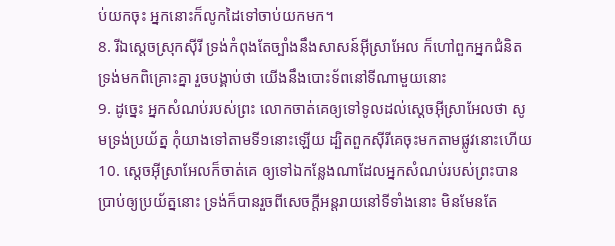ប់យកចុះ អ្នកនោះក៏លូកដៃទៅចាប់យកមក។
8. រីឯស្តេចស្រុកស៊ីរី ទ្រង់កំពុងតែច្បាំងនឹងសាសន៍អ៊ីស្រាអែល ក៏ហៅពួកអ្នកជំនិតទ្រង់មកពិគ្រោះគ្នា រួចបង្គាប់ថា យើងនឹងបោះទ័ពនៅទីណាមួយនោះ
9. ដូច្នេះ អ្នកសំណប់របស់ព្រះ លោកចាត់គេឲ្យទៅទូលដល់ស្តេចអ៊ីស្រាអែលថា សូមទ្រង់ប្រយ័ត្ន កុំយាងទៅតាមទី១នោះឡើយ ដ្បិតពួកស៊ីរីគេចុះមកតាមផ្លូវនោះហើយ
10. ស្តេចអ៊ីស្រាអែលក៏ចាត់គេ ឲ្យទៅឯកន្លែងណាដែលអ្នកសំណប់របស់ព្រះបានប្រាប់ឲ្យប្រយ័ត្ននោះ ទ្រង់ក៏បានរួចពីសេចក្តីអន្តរាយនៅទីទាំងនោះ មិនមែនតែ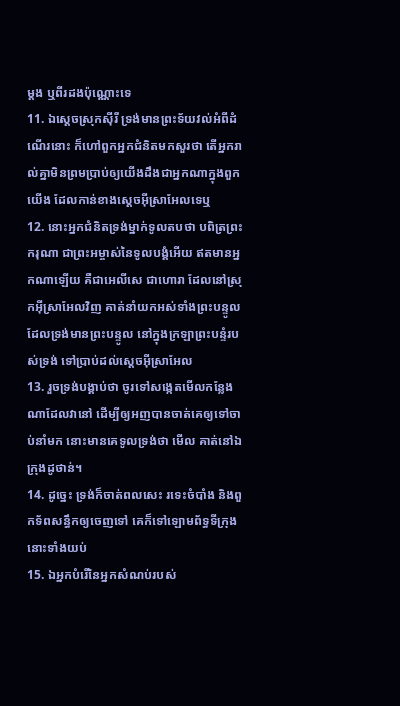ម្តង ឬពីរដងប៉ុណ្ណោះទេ
11. ឯស្តេចស្រុកស៊ីរី ទ្រង់មានព្រះទ័យវល់អំពីដំណើរនោះ ក៏ហៅពួកអ្នកជំនិតមកសួរថា តើអ្នករាល់គ្នាមិនព្រមប្រាប់ឲ្យយើងដឹងជាអ្នកណាក្នុងពួកយើង ដែលកាន់ខាងស្តេចអ៊ីស្រាអែលទេឬ
12. នោះអ្នកជំនិតទ្រង់ម្នាក់ទូលតបថា បពិត្រព្រះករុណា ជាព្រះអម្ចាស់នៃទូលបង្គំអើយ ឥតមានអ្នកណាឡើយ គឺជាអេលីសេ ជាហោរា ដែលនៅស្រុកអ៊ីស្រាអែលវិញ គាត់នាំយកអស់ទាំងព្រះបន្ទូល ដែលទ្រង់មានព្រះបន្ទូល នៅក្នុងក្រឡាព្រះបន្ទំរបស់ទ្រង់ ទៅប្រាប់ដល់ស្តេចអ៊ីស្រាអែល
13. រួចទ្រង់បង្គាប់ថា ចូរទៅសង្កេតមើលកន្លែងណាដែលវានៅ ដើម្បីឲ្យអញបានចាត់គេឲ្យទៅចាប់នាំមក នោះមានគេទូលទ្រង់ថា មើល គាត់នៅឯក្រុងដូថាន់។
14. ដូច្នេះ ទ្រង់ក៏ចាត់ពលសេះ រទេះចំបាំង និងពួកទ័ពសន្ធឹកឲ្យចេញទៅ គេក៏ទៅឡោមព័ទ្ធទីក្រុងនោះទាំងយប់
15. ឯអ្នកបំរើនៃអ្នកសំណប់របស់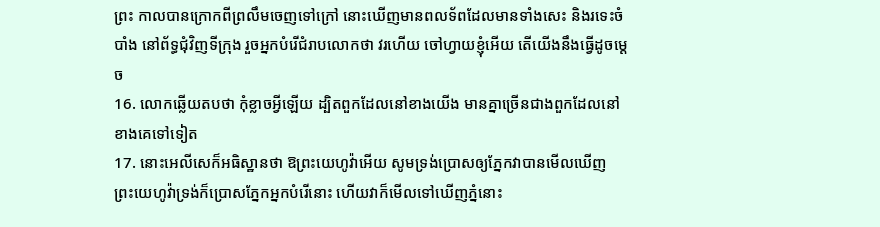ព្រះ កាលបានក្រោកពីព្រលឹមចេញទៅក្រៅ នោះឃើញមានពលទ័ពដែលមានទាំងសេះ និងរទេះចំបាំង នៅព័ទ្ធជុំវិញទីក្រុង រួចអ្នកបំរើជំរាបលោកថា វរហើយ ចៅហ្វាយខ្ញុំអើយ តើយើងនឹងធ្វើដូចម្តេច
16. លោកឆ្លើយតបថា កុំខ្លាចអ្វីឡើយ ដ្បិតពួកដែលនៅខាងយើង មានគ្នាច្រើនជាងពួកដែលនៅខាងគេទៅទៀត
17. នោះអេលីសេក៏អធិស្ឋានថា ឱព្រះយេហូវ៉ាអើយ សូមទ្រង់ប្រោសឲ្យភ្នែកវាបានមើលឃើញ ព្រះយេហូវ៉ាទ្រង់ក៏ប្រោសភ្នែកអ្នកបំរើនោះ ហើយវាក៏មើលទៅឃើញភ្នំនោះ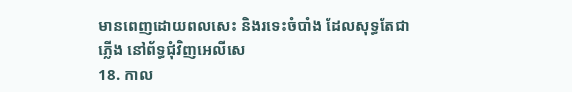មានពេញដោយពលសេះ និងរទេះចំបាំង ដែលសុទ្ធតែជាភ្លើង នៅព័ទ្ធជុំវិញអេលីសេ
18. កាល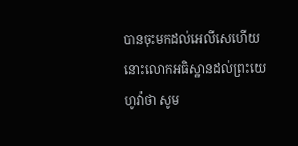បានចុះមកដល់អេលីសេហើយ នោះលោកអធិស្ឋានដល់ព្រះយេហូវ៉ាថា សូម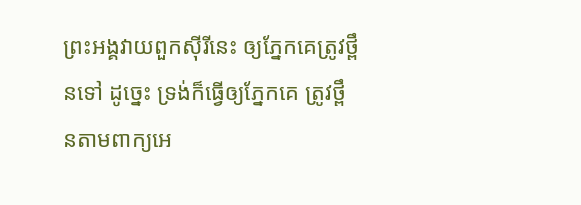ព្រះអង្គវាយពួកស៊ីរីនេះ ឲ្យភ្នែកគេត្រូវថ្ពឹនទៅ ដូច្នេះ ទ្រង់ក៏ធ្វើឲ្យភ្នែកគេ ត្រូវថ្ពឹនតាមពាក្យអេ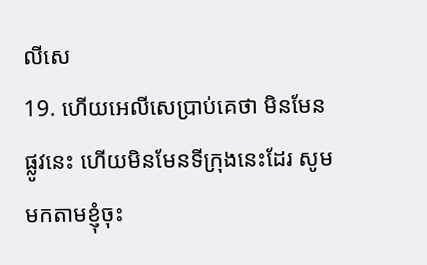លីសេ
19. ហើយអេលីសេប្រាប់គេថា មិនមែនផ្លូវនេះ ហើយមិនមែនទីក្រុងនេះដែរ សូមមកតាមខ្ញុំចុះ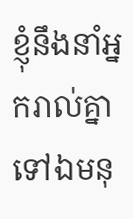ខ្ញុំនឹងនាំអ្នករាល់គ្នាទៅឯមនុ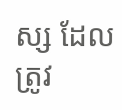ស្ស ដែលត្រូវ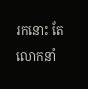រកនោះ តែលោកនាំ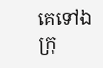គេទៅឯក្រុ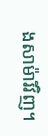ងសាម៉ារីវិញ។